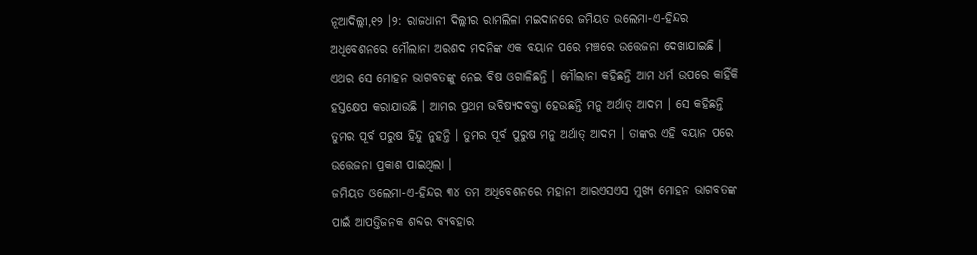ନୂଆଦିଲ୍ଲୀ,୧୨ ।୨: ରାଜଧାନୀ ଦିଲ୍ଲୀର ରାମଲିଳା ମଇଦାନରେ ଜମିୟତ ଉଲେମା-ଏ-ହିନ୍ଦର ଅଧିବେଶନରେ ମୌଲାନା ଅରଶଦ ମଦନିଙ୍କ ଏକ ବୟାନ ପରେ ମଞ୍ଚରେ ଉତ୍ତେଜନା ଦେଖାଯାଇଛି । ଏଥର ସେ ମୋହନ ଭାଗବତଙ୍କୁ ନେଇ ବିଷ ଓଗାଳିଛନ୍ତି । ମୌଲାନା କହିଛନ୍ତି ଆମ ଧର୍ମ ଉପରେ କାହିଁକି ହସ୍ତକ୍ଷେପ କରାଯାଉଛି । ଆମର ପ୍ରଥମ ଭବିଷ୍ୟଦବକ୍ତା ହେଉଛନ୍ତି ମନୁ ଅର୍ଥାତ୍ ଆଦମ । ସେ କହିଛନ୍ତି ତୁମର ପୂର୍ବ ପରୁଷ ହିନ୍ଦୁ ନୁହନ୍ତି । ତୁମର ପୂର୍ବ ପୁରୁଷ ମନୁ ଅର୍ଥାତ୍ ଆଦମ । ତାଙ୍କର ଏହି ବୟାନ ପରେ ଉତ୍ତେଜନା ପ୍ରକାଶ ପାଇଥିଲା ।
ଜମିୟତ ଓଲେମା-ଏ-ହିନ୍ଦର ୩୪ ତମ ଅଧିବେଶନରେ ମହାନୀ ଆରଏସଏସ ମୁଖ୍ୟ ମୋହନ ଭାଗବତଙ୍କ ପାଇଁ ଆପତ୍ତିଜନକ ଶବ୍ଦର ବ୍ୟବହାର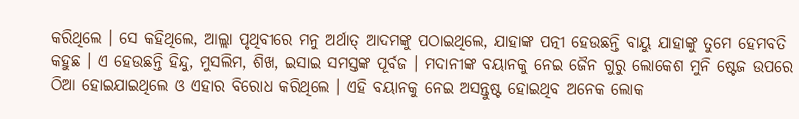କରିଥିଲେ । ସେ କହିଥିଲେ, ଆଲ୍ଲା ପୃଥିବୀରେ ମନୁ ଅର୍ଥାତ୍ ଆଦମଙ୍କୁ ପଠାଇଥିଲେ, ଯାହାଙ୍କ ପତ୍ନୀ ହେଉଛନ୍ତି ବାୟୁ ଯାହାଙ୍କୁ ତୁମେ ହେମବତି କହୁଛ । ଏ ହେଉଛନ୍ତି ହିନ୍ଦୁ, ମୁସଲିମ, ଶିଖ, ଇସାଇ ସମସ୍ତଙ୍କ ପୂର୍ବଜ । ମଦାନୀଙ୍କ ବୟାନକୁ ନେଇ ଜୈନ ଗୁରୁ ଲୋକେଶ ମୁନି ଷ୍ଟେଜ ଉପରେ ଠିଆ ହୋଇଯାଇଥିଲେ ଓ ଏହାର ବିରୋଧ କରିଥିଲେ । ଏହି ବୟାନକୁ ନେଇ ଅସନ୍ତୁଷ୍ଟ ହୋଇଥିବ ଅନେକ ଲୋକ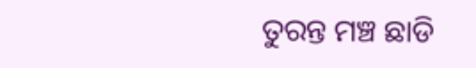ତୁରନ୍ତ ମଞ୍ଚ ଛାଡି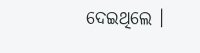ଦେଇଥିଲେ ।